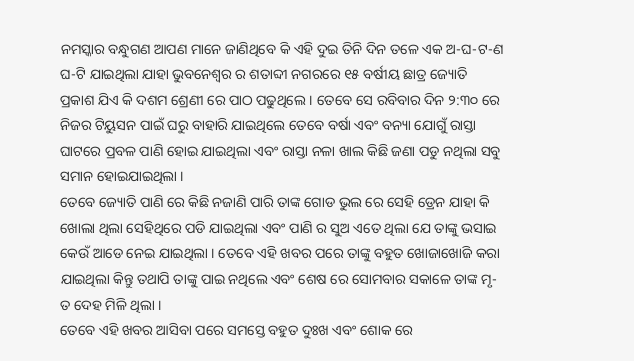ନମସ୍କାର ବନ୍ଧୁଗଣ ଆପଣ ମାନେ ଜାଣିଥିବେ କି ଏହି ଦୁଇ ତିନି ଦିନ ତଳେ ଏକ ଅ-ଘ-ଟ-ଣ ଘ-ଟି ଯାଇଥିଲା ଯାହା ଭୁବନେଶ୍ୱର ର ଶତାବ୍ଦୀ ନଗରରେ ୧୫ ବର୍ଷୀୟ ଛାତ୍ର ଜ୍ୟୋତି ପ୍ରକାଶ ଯିଏ କି ଦଶମ ଶ୍ରେଣୀ ରେ ପାଠ ପଢୁଥିଲେ । ତେବେ ସେ ରବିବାର ଦିନ ୨:୩୦ ରେ ନିଜର ଟିୟୁସନ ପାଇଁ ଘରୁ ବାହାରି ଯାଇଥିଲେ ତେବେ ବର୍ଷା ଏବଂ ବନ୍ୟା ଯୋଗୁଁ ରାସ୍ତା ଘାଟରେ ପ୍ରବଳ ପାଣି ହୋଇ ଯାଇଥିଲା ଏବଂ ରାସ୍ତା ନଳା ଖାଲ କିଛି ଜଣା ପଡୁ ନଥିଲା ସବୁ ସମାନ ହୋଇଯାଇଥିଲା ।
ତେବେ ଜ୍ୟୋତି ପାଣି ରେ କିଛି ନଜାଣି ପାରି ତାଙ୍କ ଗୋଡ ଭୁଲ ରେ ସେହି ଡ୍ରେନ ଯାହା କି ଖୋଲା ଥିଲା ସେହିଥିରେ ପଡି ଯାଇଥିଲା ଏବଂ ପାଣି ର ସୁଅ ଏତେ ଥିଲା ଯେ ତାଙ୍କୁ ଭସାଇ କେଉଁ ଆଡେ ନେଇ ଯାଇଥିଲା । ତେବେ ଏହି ଖବର ପରେ ତାଙ୍କୁ ବହୁତ ଖୋଜାଖୋଜି କରା ଯାଇଥିଲା କିନ୍ତୁ ତଥାପି ତାଙ୍କୁ ପାଇ ନଥିଲେ ଏବଂ ଶେଷ ରେ ସୋମବାର ସକାଳେ ତାଙ୍କ ମୃ-ତ ଦେହ ମିଳି ଥିଲା ।
ତେବେ ଏହି ଖବର ଆସିବା ପରେ ସମସ୍ତେ ବହୁତ ଦୁଃଖ ଏବଂ ଶୋକ ରେ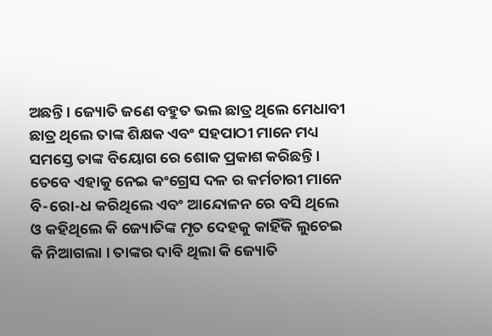ଅଛନ୍ତି । ଜ୍ୟୋତି ଜଣେ ବହୁତ ଭଲ ଛାତ୍ର ଥିଲେ ମେଧାବୀ ଛାତ୍ର ଥିଲେ ତାଙ୍କ ଶିକ୍ଷକ ଏବଂ ସହପାଠୀ ମାନେ ମଧ୍ୟ ସମସ୍ତେ ତାଙ୍କ ବିୟୋଗ ରେ ଶୋକ ପ୍ରକାଶ କରିଛନ୍ତି । ତେବେ ଏହାକୁ ନେଇ କଂଗ୍ରେସ ଦଳ ର କର୍ମଚାରୀ ମାନେ ବି-ରୋ-ଧ କରିଥିଲେ ଏବଂ ଆନ୍ଦୋଳନ ରେ ବସି ଥିଲେ ଓ କହିଥିଲେ କି ଜ୍ୟୋତିଙ୍କ ମୃତ ଦେହକୁ କାହିଁକି ଲୁଚେଇ କି ନିଆଗଲା । ତାଙ୍କର ଦାବି ଥିଲା କି ଜ୍ୟୋତି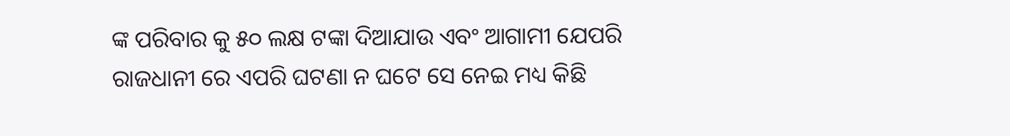ଙ୍କ ପରିବାର କୁ ୫୦ ଲକ୍ଷ ଟଙ୍କା ଦିଆଯାଉ ଏବଂ ଆଗାମୀ ଯେପରି ରାଜଧାନୀ ରେ ଏପରି ଘଟଣା ନ ଘଟେ ସେ ନେଇ ମଧ୍ୟ କିଛି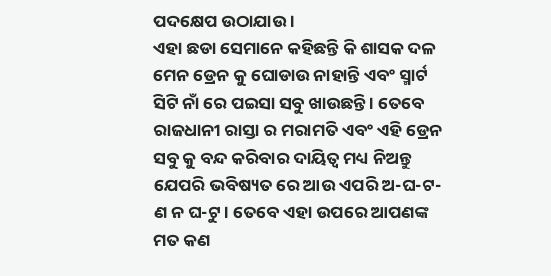ପଦକ୍ଷେପ ଉଠାଯାଉ ।
ଏହା ଛଡା ସେମାନେ କହିଛନ୍ତି କି ଶାସକ ଦଳ ମେନ ଡ୍ରେନ କୁ ଘୋଡାଉ ନାହାନ୍ତି ଏବଂ ସ୍ମାର୍ଟ ସିଟି ନାଁ ରେ ପଇସା ସବୁ ଖାଉଛନ୍ତି । ତେବେ ରାଜଧାନୀ ରାସ୍ତା ର ମରାମତି ଏବଂ ଏହି ଡ୍ରେନ ସବୁ କୁ ବନ୍ଦ କରିବାର ଦାୟିତ୍ୱ ମଧ୍ୟ ନିଅନ୍ତୁ ଯେପରି ଭବିଷ୍ୟତ ରେ ଆଉ ଏପରି ଅ-ଘ-ଟ-ଣ ନ ଘ-ଟୁ । ତେବେ ଏହା ଉପରେ ଆପଣଙ୍କ ମତ କଣ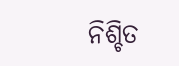ନିଶ୍ଚିତ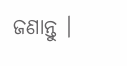ଜଣାନ୍ତୁ ।